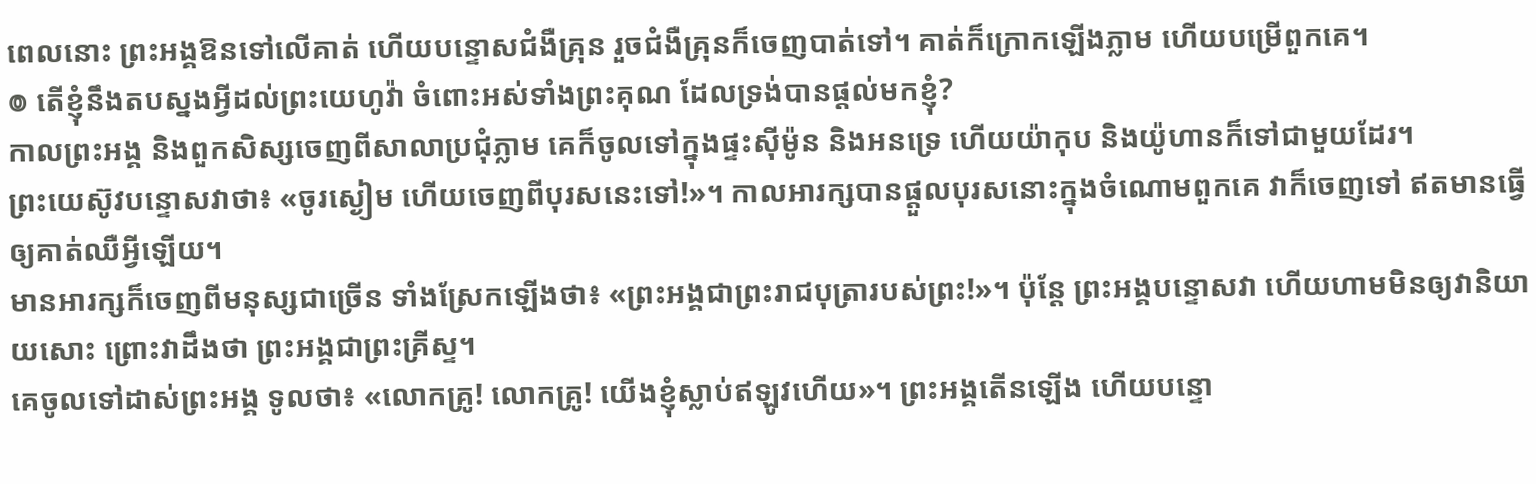ពេលនោះ ព្រះអង្គឱនទៅលើគាត់ ហើយបន្ទោសជំងឺគ្រុន រួចជំងឺគ្រុនក៏ចេញបាត់ទៅ។ គាត់ក៏ក្រោកឡើងភ្លាម ហើយបម្រើពួកគេ។
៙ តើខ្ញុំនឹងតបស្នងអ្វីដល់ព្រះយេហូវ៉ា ចំពោះអស់ទាំងព្រះគុណ ដែលទ្រង់បានផ្តល់មកខ្ញុំ?
កាលព្រះអង្គ និងពួកសិស្សចេញពីសាលាប្រជុំភ្លាម គេក៏ចូលទៅក្នុងផ្ទះស៊ីម៉ូន និងអនទ្រេ ហើយយ៉ាកុប និងយ៉ូហានក៏ទៅជាមួយដែរ។
ព្រះយេស៊ូវបន្ទោសវាថា៖ «ចូរស្ងៀម ហើយចេញពីបុរសនេះទៅ!»។ កាលអារក្សបានផ្តួលបុរសនោះក្នុងចំណោមពួកគេ វាក៏ចេញទៅ ឥតមានធ្វើឲ្យគាត់ឈឺអ្វីឡើយ។
មានអារក្សក៏ចេញពីមនុស្សជាច្រើន ទាំងស្រែកឡើងថា៖ «ព្រះអង្គជាព្រះរាជបុត្រារបស់ព្រះ!»។ ប៉ុន្តែ ព្រះអង្គបន្ទោសវា ហើយហាមមិនឲ្យវានិយាយសោះ ព្រោះវាដឹងថា ព្រះអង្គជាព្រះគ្រីស្ទ។
គេចូលទៅដាស់ព្រះអង្គ ទូលថា៖ «លោកគ្រូ! លោកគ្រូ! យើងខ្ញុំស្លាប់ឥឡូវហើយ»។ ព្រះអង្គតើនឡើង ហើយបន្ទោ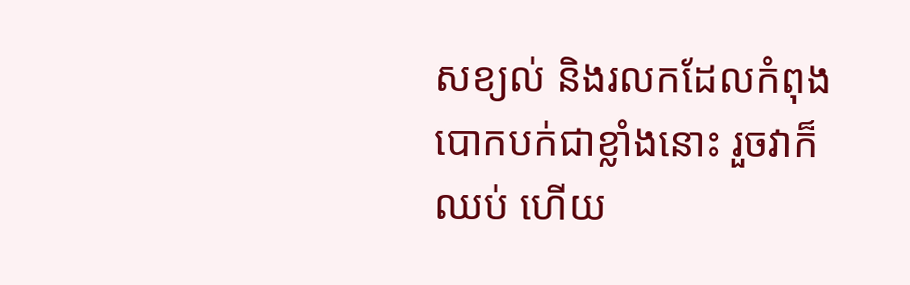សខ្យល់ និងរលកដែលកំពុងបោកបក់ជាខ្លាំងនោះ រួចវាក៏ឈប់ ហើយ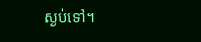ស្ងប់ទៅ។